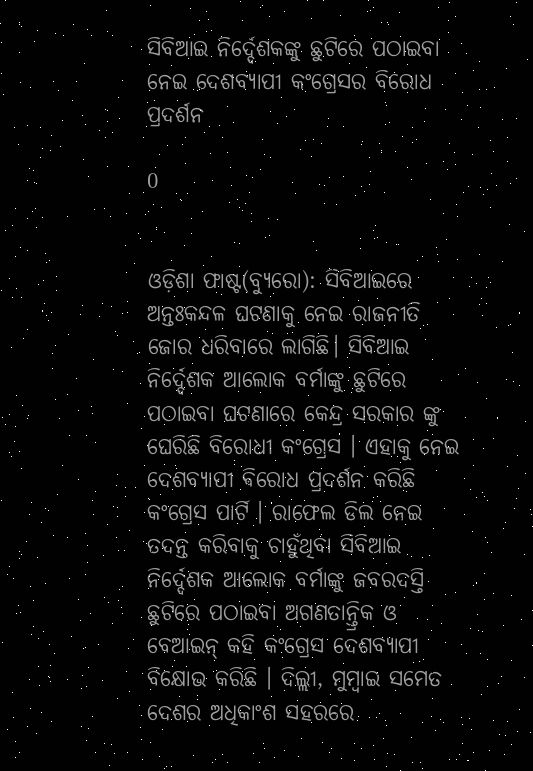ସିବିଆଇ ନିର୍ଦ୍ଦେଶକଙ୍କୁ ଛୁଟିରେ ପଠାଇବା ନେଇ ଦେଶବ୍ୟାପୀ କଂଗ୍ରେସର ବିରୋଧ ପ୍ରଦର୍ଶନ

0


ଓଡ଼ିଶା ଫାଷ୍ଟ(ବ୍ୟୁରୋ): ସିବିଆଇରେ ଅନ୍ତଃକନ୍ଦଳ ଘଟଣାକୁ ନେଇ ରାଜନୀତି ଜୋର ଧରିବାରେ ଲାଗିଛି। ସିବିଆଇ ନିର୍ଦ୍ଦେଶକ ଆଲୋକ ବର୍ମାଙ୍କୁ ଛୁଟିରେ ପଠାଇବା ଘଟଣାରେ କେନ୍ଦ୍ର ସରକାର ଙ୍କୁ ଘେରିଛି ବିରୋଧୀ କଂଗ୍ରେସ । ଏହାକୁ ନେଇ ଦେଶବ୍ୟାପୀ ଵିରୋଧ ପ୍ରଦର୍ଶନ କରିଛି କଂଗ୍ରେସ ପାର୍ଟି । ରାଫେଲ ଡିଲ ନେଇ ତଦନ୍ତ କରିବାକୁ ଚାହୁଁଥିବା ସିବିଆଇ ନିର୍ଦ୍ଦେଶକ ଆଲୋକ ବର୍ମାଙ୍କୁ ଜବରଦସ୍ତି ଛୁଟିରେ ପଠାଇବା ଅଗଣତାନ୍ତ୍ରିକ ଓ ବେଆଇନ୍ କହି କଂଗ୍ରେସ ଦେଶବ୍ୟାପୀ ବିକ୍ଷୋଭ କରିଛି । ଦିଲ୍ଲୀ, ମୁମ୍ବାଇ ସମେତ ଦେଶର ଅଧିକାଂଶ ସହରରେ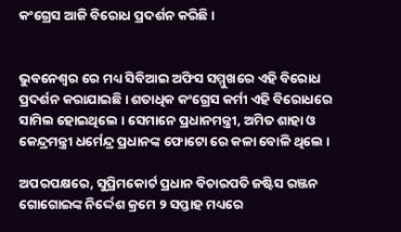କଂଗ୍ରେସ ଆଜି ବିରୋଧ ପ୍ରଦର୍ଶନ କରିଛି ।


ଭୁବନେଶ୍ୱର ରେ ମଧ୍ୟ ସିବିଆଇ ଅଫିସ ସମ୍ମୁଖରେ ଏହି ବିରୋଧ ପ୍ରଦର୍ଶନ କରାଯାଇଛି । ଶତାଧିକ କଂଗ୍ରେସ କର୍ମୀ ଏହି ବିରୋଧରେ ସାମିଲ ହୋଇଥିଲେ । ସେମାନେ ପ୍ରଧାନମନ୍ତ୍ରୀ, ଅମିତ ଶାହା ଓ କେନ୍ଦ୍ରମନ୍ତ୍ରୀ ଧର୍ମେନ୍ଦ୍ର ପ୍ରଧାନଙ୍କ ଫୋଟୋ ରେ କଳା ବୋଳି ଥିଲେ ।

ଅପରପକ୍ଷରେ, ସୁପ୍ରିମକୋର୍ଟ ପ୍ରଧାନ ବିଚାରପତି ଜଷ୍ଟିସ ରଞ୍ଜନ ଗୋଗୋଇଙ୍କ ନିର୍ଦ୍ଦେଶ କ୍ରମେ ୨ ସପ୍ତାହ ମଧ୍ୟରେ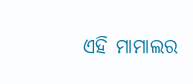ଏହି ମାମାଲର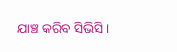ଯାଞ୍ଚ କରିବ ସିଭିସି ।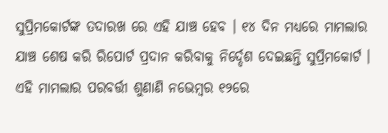ସୁପ୍ରିମକୋର୍ଟଙ୍କ ତଦାରଖ ରେ ଏହି ଯାଞ୍ଚ ହେବ । ୧୪ ଦିନ ମଧ୍ୟରେ ମାମଲାର ଯାଞ୍ଚ ଶେଷ କରି ରିପୋର୍ଟ ପ୍ରଦାନ କରିବାକୁ ନିର୍ଦ୍ଦେଶ ଦେଇଛନ୍ତି ସୁପ୍ରିମକୋର୍ଟ । ଏହି ମାମଲାର ପରବର୍ତ୍ତୀ ଶୁଣାଣି ନଭେମ୍ବର ୧୨ରେ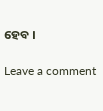ହେବ ।

Leave a comment